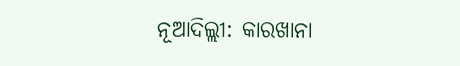ନୂଆଦିଲ୍ଲୀ: କାରଖାନା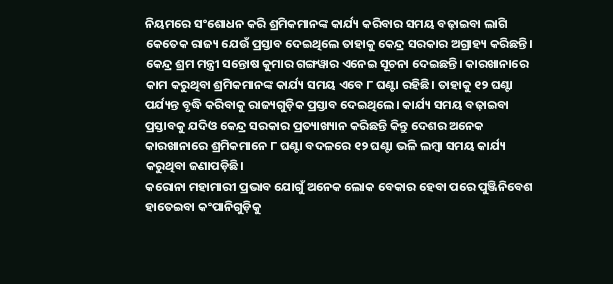ନିୟମରେ ସଂଶୋଧନ କରି ଶ୍ରମିକମାନଙ୍କ କାର୍ଯ୍ୟ କରିବାର ସମୟ ବଢ଼ାଇବା ଲାଗି କେତେକ ରାଜ୍ୟ ଯେଉଁ ପ୍ରସ୍ତାବ ଦେଇଥିଲେ ତାହାକୁ କେନ୍ଦ୍ର ସରକାର ଅଗ୍ରାହ୍ୟ କରିଛନ୍ତି। କେନ୍ଦ୍ର ଶ୍ରମ ମନ୍ତ୍ରୀ ସନ୍ତୋଷ କୁମାର ଗଙ୍ଗୱାର ଏନେଇ ସୂଚନା ଦେଇଛନ୍ତି। କାରଖାନାରେ କାମ କରୁଥିବା ଶ୍ରମିକମାନଙ୍କ କାର୍ଯ୍ୟ ସମୟ ଏବେ ୮ ଘଣ୍ଟା ରହିଛି। ତାହାକୁ ୧୨ ଘଣ୍ଟା ପର୍ଯ୍ୟନ୍ତ ବୃଦ୍ଧି କରିବାକୁ ରାଜ୍ୟଗୁଡ଼ିକ ପ୍ରସ୍ତାବ ଦେଇଥିଲେ। କାର୍ଯ୍ୟ ସମୟ ବଢ଼ାଇବା ପ୍ରସ୍ତାବକୁ ଯଦିଓ କେନ୍ଦ୍ର ସରକାର ପ୍ରତ୍ୟାଖ୍ୟାନ କରିଛନ୍ତି କିନ୍ତୁ ଦେଶର ଅନେକ କାରଖାନାରେ ଶ୍ରମିକମାନେ ୮ ଘଣ୍ଟା ବଦଳରେ ୧୨ ଘଣ୍ଟା ଭଳି ଲମ୍ବା ସମୟ କାର୍ଯ୍ୟ କରୁଥିବା ଜଣାପଡ଼ିଛି।
କରୋନା ମହାମାରୀ ପ୍ରଭାବ ଯୋଗୁଁ ଅନେକ ଲୋକ ବେକାର ହେବା ପରେ ପୁଞ୍ଜିନିବେଶ ହାତେଇବା କଂପାନିଗୁଡ଼ିକୁ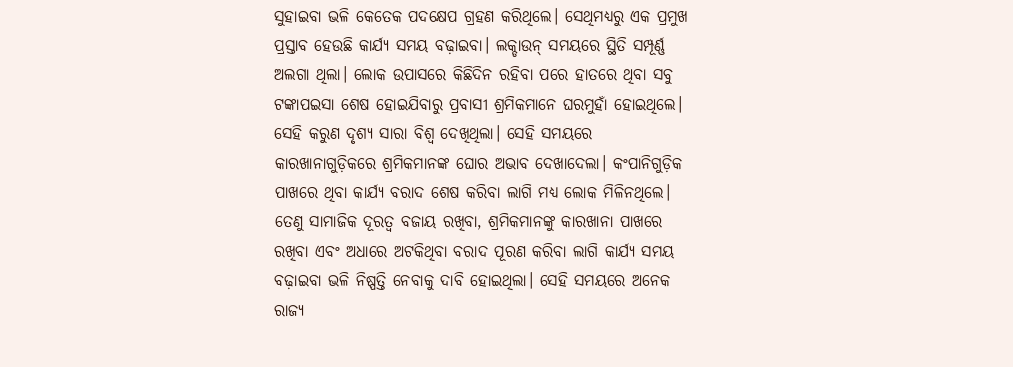ସୁହାଇବା ଭଳି କେତେକ ପଦକ୍ଷେପ ଗ୍ରହଣ କରିଥିଲେ। ସେଥିମଧ୍ୟରୁ ଏକ ପ୍ରମୁଖ ପ୍ରସ୍ତାବ ହେଉଛି କାର୍ଯ୍ୟ ସମୟ ବଢ଼ାଇବା। ଲକ୍ଡାଉନ୍ ସମୟରେ ସ୍ଥିତି ସମ୍ପୂର୍ଣ୍ଣ ଅଲଗା ଥିଲା। ଲୋକ ଉପାସରେ କିଛିଦିନ ରହିବା ପରେ ହାତରେ ଥିବା ସବୁ ଟଙ୍କାପଇସା ଶେଷ ହୋଇଯିବାରୁ ପ୍ରବାସୀ ଶ୍ରମିକମାନେ ଘରମୁହାଁ ହୋଇଥିଲେ। ସେହି କରୁଣ ଦୃଶ୍ୟ ସାରା ବିଶ୍ବ ଦେଖିଥିଲା। ସେହି ସମୟରେ କାରଖାନାଗୁଡ଼ିକରେ ଶ୍ରମିକମାନଙ୍କ ଘୋର ଅଭାବ ଦେଖାଦେଲା। କଂପାନିଗୁଡ଼ିକ ପାଖରେ ଥିବା କାର୍ଯ୍ୟ ବରାଦ ଶେଷ କରିବା ଲାଗି ମଧ୍ୟ ଲୋକ ମିଳିନଥିଲେ। ତେଣୁ ସାମାଜିକ ଦୂରତ୍ବ ବଜାୟ ରଖିବା, ଶ୍ରମିକମାନଙ୍କୁ କାରଖାନା ପାଖରେ ରଖିବା ଏବଂ ଅଧାରେ ଅଟକିଥିବା ବରାଦ ପୂରଣ କରିବା ଲାଗି କାର୍ଯ୍ୟ ସମୟ ବଢ଼ାଇବା ଭଳି ନିଷ୍ପତ୍ତି ନେବାକୁ ଦାବି ହୋଇଥିଲା। ସେହି ସମୟରେ ଅନେକ ରାଜ୍ୟ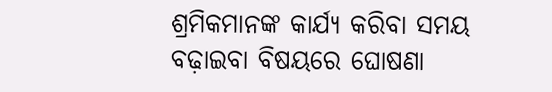ଶ୍ରମିକମାନଙ୍କ କାର୍ଯ୍ୟ କରିବା ସମୟ ବଢ଼ାଇବା ବିଷୟରେ ଘୋଷଣା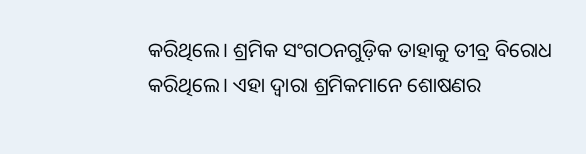କରିଥିଲେ। ଶ୍ରମିକ ସଂଗଠନଗୁଡ଼ିକ ତାହାକୁ ତୀବ୍ର ବିରୋଧ କରିଥିଲେ। ଏହା ଦ୍ବାରା ଶ୍ରମିକମାନେ ଶୋଷଣର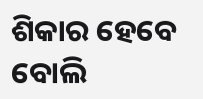ଶିକାର ହେବେ ବୋଲି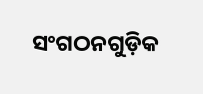ସଂଗଠନଗୁଡ଼ିକ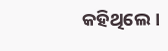କହିଥିଲେ।